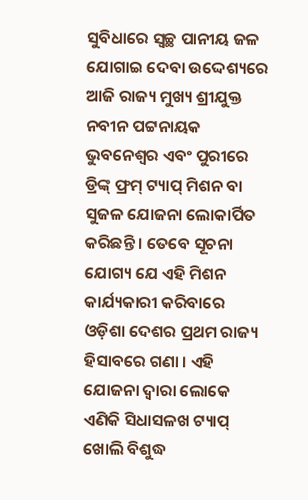ସୁବିଧାରେ ସ୍ୱଚ୍ଛ ପାନୀୟ ଜଳ ଯୋଗାଇ ଦେବା ଉଦ୍ଦେଶ୍ୟରେ ଆଜି ରାଜ୍ୟ ମୁଖ୍ୟ ଶ୍ରୀଯୁକ୍ତ ନବୀନ ପଟ୍ଟନାୟକ ଭୁବନେଶ୍ଵର ଏବଂ ପୁରୀରେ ଡ୍ରିଙ୍କ୍ ଫ୍ରମ୍ ଟ୍ୟାପ୍ ମିଶନ ବା ସୁଜଳ ଯୋଜନା ଲୋକାର୍ପିତ କରିଛନ୍ତି । ତେବେ ସୂଚନା ଯୋଗ୍ୟ ଯେ ଏହି ମିଶନ କାର୍ଯ୍ୟକାରୀ କରିବାରେ ଓଡ଼ିଶା ଦେଶର ପ୍ରଥମ ରାଜ୍ୟ ହିସାବରେ ଗଣା । ଏହି ଯୋଜନା ଦ୍ଵାରା ଲୋକେ ଏଣିକି ସିଧାସଳଖ ଟ୍ୟାପ୍ ଖୋଲି ବିଶୁଦ୍ଧ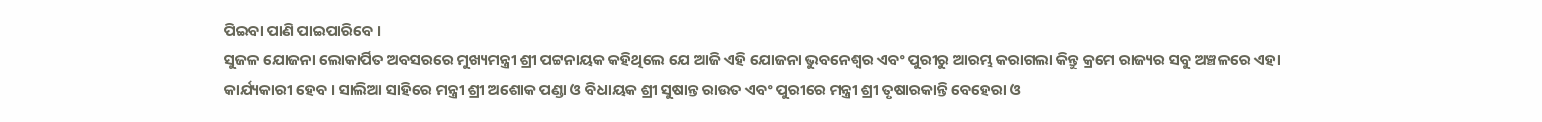ପିଇବା ପାଣି ପାଇପାରିବେ ।
ସୁଜଳ ଯୋଜନା ଲୋକାର୍ପିତ ଅବସରରେ ମୁଖ୍ୟମନ୍ତ୍ରୀ ଶ୍ରୀ ପଟ୍ଟନାୟକ କହିଥିଲେ ଯେ ଆଜି ଏହି ଯୋଜନା ଭୁବନେଶ୍ଵର ଏବଂ ପୁରୀରୁ ଆରମ୍ଭ କରାଗଲା କିନ୍ତୁ କ୍ରମେ ରାଜ୍ୟର ସବୁ ଅଞ୍ଚଳରେ ଏହା କାର୍ଯ୍ୟକାରୀ ହେବ । ସାଲିଆ ସାହିରେ ମନ୍ତ୍ରୀ ଶ୍ରୀ ଅଶୋକ ପଣ୍ଡା ଓ ବିଧାୟକ ଶ୍ରୀ ସୁଷାନ୍ତ ରାଉତ ଏବଂ ପୁରୀରେ ମନ୍ତ୍ରୀ ଶ୍ରୀ ତୃଷାରକାନ୍ତି ବେହେରା ଓ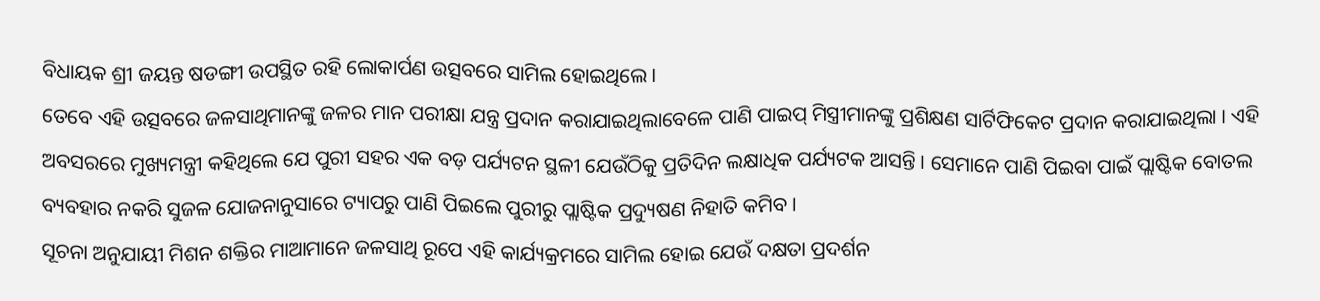ବିଧାୟକ ଶ୍ରୀ ଜୟନ୍ତ ଷଡଙ୍ଗୀ ଉପସ୍ଥିତ ରହି ଲୋକାର୍ପଣ ଉତ୍ସବରେ ସାମିଲ ହୋଇଥିଲେ ।
ତେବେ ଏହି ଉତ୍ସବରେ ଜଳସାଥିମାନଙ୍କୁ ଜଳର ମାନ ପରୀକ୍ଷା ଯନ୍ତ୍ର ପ୍ରଦାନ କରାଯାଇଥିଲାବେଳେ ପାଣି ପାଇପ୍ ମିସ୍ତ୍ରୀମାନଙ୍କୁ ପ୍ରଶିକ୍ଷଣ ସାର୍ଟିଫିକେଟ ପ୍ରଦାନ କରାଯାଇଥିଲା । ଏହି ଅବସରରେ ମୁଖ୍ୟମନ୍ତ୍ରୀ କହିଥିଲେ ଯେ ପୁରୀ ସହର ଏକ ବଡ଼ ପର୍ଯ୍ୟଟନ ସ୍ଥଳୀ ଯେଉଁଠିକୁ ପ୍ରତିଦିନ ଲକ୍ଷାଧିକ ପର୍ଯ୍ୟଟକ ଆସନ୍ତି । ସେମାନେ ପାଣି ପିଇବା ପାଇଁ ପ୍ଲାଷ୍ଟିକ ବୋତଲ ବ୍ୟବହାର ନକରି ସୁଜଳ ଯୋଜନାନୁସାରେ ଟ୍ୟାପରୁ ପାଣି ପିଇଲେ ପୁରୀରୁ ପ୍ଲାଷ୍ଟିକ ପ୍ରଦ୍ୟୁଷଣ ନିହାତି କମିବ ।
ସୂଚନା ଅନୁଯାୟୀ ମିଶନ ଶକ୍ତିର ମାଆମାନେ ଜଳସାଥି ରୂପେ ଏହି କାର୍ଯ୍ୟକ୍ରମରେ ସାମିଲ ହୋଇ ଯେଉଁ ଦକ୍ଷତା ପ୍ରଦର୍ଶନ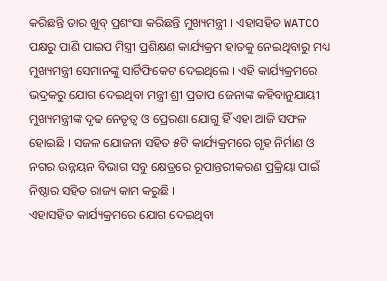କରିଛନ୍ତି ତାର ଖୁବ୍ ପ୍ରଶଂସା କରିଛନ୍ତି ମୁଖ୍ୟମନ୍ତ୍ରୀ । ଏହାସହିତ WATCO ପକ୍ଷରୁ ପାଣି ପାଇପ ମିସ୍ତ୍ରୀ ପ୍ରଶିକ୍ଷଣ କାର୍ଯ୍ୟକ୍ରମ ହାତକୁ ନେଇଥିବାରୁ ମଧ୍ୟ ମୁଖ୍ୟମନ୍ତ୍ରୀ ସେମାନଙ୍କୁ ସାର୍ଟିଫିକେଟ ଦେଇଥିଲେ । ଏହି କାର୍ଯ୍ୟକ୍ରମରେ ଭଦ୍ରକରୁ ଯୋଗ ଦେଇଥିବା ମନ୍ତ୍ରୀ ଶ୍ରୀ ପ୍ରତାପ ଜେନାଙ୍କ କହିବାନୁଯାୟୀ ମୁଖ୍ୟମନ୍ତ୍ରୀଙ୍କ ଦୃଢ ନେତୃତ୍ଵ ଓ ପ୍ରେରଣା ଯୋଗୁ ହିଁ ଏହା ଆଜି ସଫଳ ହୋଇଛି । ସଜଳ ଯୋଜନା ସହିତ ୫ଟି କାର୍ଯ୍ୟକ୍ରମରେ ଗୃହ ନିର୍ମାଣ ଓ ନଗର ଉନ୍ନୟନ ବିଭାଗ ସବୁ କ୍ଷେତ୍ରରେ ରୂପାନ୍ତରୀକରଣ ପ୍ରକ୍ରିୟା ପାଇଁ ନିଷ୍ଠାର ସହିତ ରାଜ୍ୟ କାମ କରୁଛି ।
ଏହାସହିତ କାର୍ଯ୍ୟକ୍ରମରେ ଯୋଗ ଦେଇଥିବା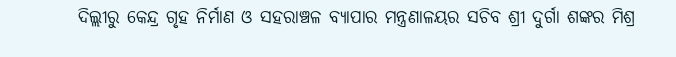ଦିଲ୍ଲୀରୁ କେନ୍ଦ୍ର ଗୃହ ନିର୍ମାଣ ଓ ସହରାଞ୍ଚଳ ବ୍ୟାପାର ମନ୍ତ୍ରଣାଳୟର ସଚିବ ଶ୍ରୀ ଦୁର୍ଗା ଶଙ୍କର ମିଶ୍ର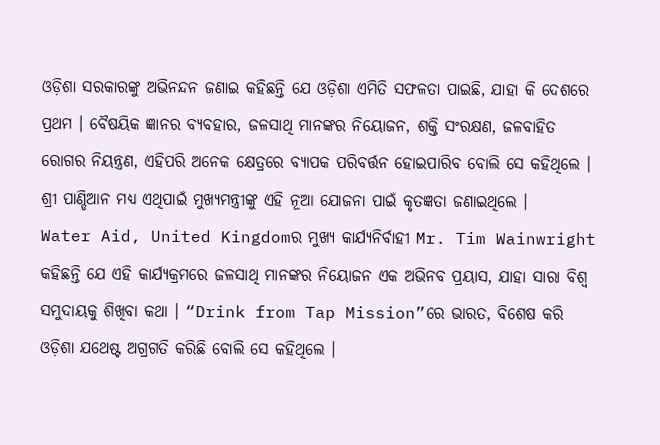ଓଡ଼ିଶା ସରକାରଙ୍କୁ ଅଭିନନ୍ଦନ ଜଣାଇ କହିଛନ୍ତି ଯେ ଓଡ଼ିଶା ଏମିତି ସଫଳତା ପାଇଛି, ଯାହା କି ଦେଶରେ ପ୍ରଥମ । ବୈଷୟିକ ଜ୍ଞାନର ବ୍ୟବହାର, ଜଳସାଥି ମାନଙ୍କର ନିୟୋଜନ, ଶକ୍ତି ସଂରକ୍ଷଣ, ଜଳବାହିତ ରୋଗର ନିୟନ୍ତ୍ରଣ, ଏହିପରି ଅନେକ କ୍ଷେତ୍ରରେ ବ୍ୟାପକ ପରିବର୍ତ୍ତନ ହୋଇପାରିବ ବୋଲି ସେ କହିଥିଲେ । ଶ୍ରୀ ପାଣ୍ଡିଆନ ମଧ୍ୟ ଏଥିପାଇଁ ମୁଖ୍ୟମନ୍ତ୍ରୀଙ୍କୁ ଏହି ନୂଆ ଯୋଜନା ପାଇଁ କୃତଜ୍ଞତା ଜଣାଇଥିଲେ ।
Water Aid, United Kingdomର ମୁଖ୍ୟ କାର୍ଯ୍ୟନିର୍ବାହୀ Mr. Tim Wainwright କହିଛନ୍ତି ଯେ ଏହି କାର୍ଯ୍ୟକ୍ରମରେ ଜଳସାଥି ମାନଙ୍କର ନିୟୋଜନ ଏକ ଅଭିନବ ପ୍ରୟାସ, ଯାହା ସାରା ବିଶ୍ଵ ସମୁଦାୟକୁ ଶିଖିବା କଥା । “Drink from Tap Mission”ରେ ଭାରତ, ବିଶେଷ କରି ଓଡ଼ିଶା ଯଥେଷ୍ଟ ଅଗ୍ରଗତି କରିଛି ବୋଲି ସେ କହିଥିଲେ ।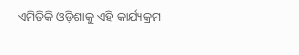ଏମିତିକି ଓଡ଼ିଶାକୁ ଏହି କାର୍ଯ୍ୟକ୍ରମ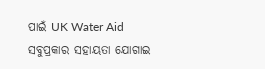ପାଇଁ UK Water Aid ସବୁପ୍ରକାର ସହାୟତା ଯୋଗାଇ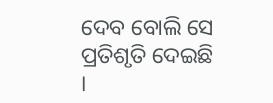ଦେବ ବୋଲି ସେ ପ୍ରତିଶୃତି ଦେଇଛି ।